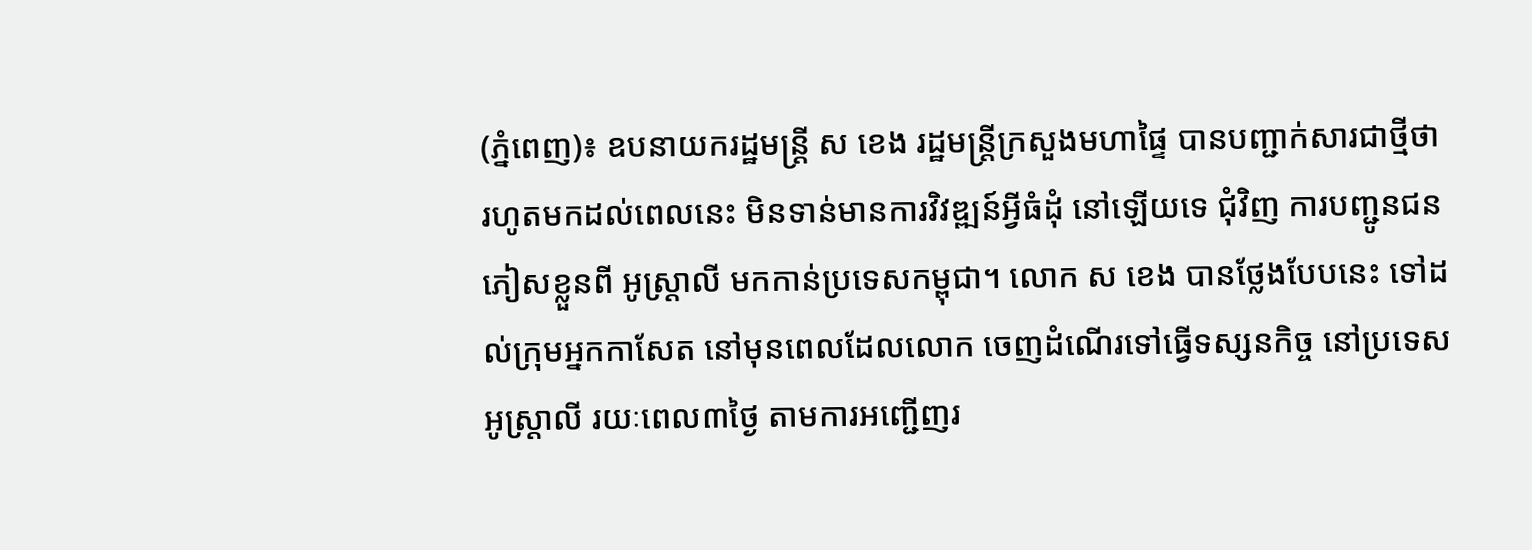(ភ្នំពេញ)៖ ឧបនាយករដ្ឋមន្រ្តី ស ខេង រដ្ឋមន្រ្តីក្រសួងមហាផ្ទៃ បានបញ្ជាក់សារជាថ្មីថា រហូតមកដល់ពេលនេះ មិនទាន់មានការវិវឌ្ឍន៍អ្វីធំដុំ នៅឡើយទេ ជុំវិញ ការបញ្ជូនជនភៀសខ្លួនពី អូស្រ្តាលី មកកាន់ប្រទេសកម្ពុជា។ លោក ស ខេង បានថ្លែងបែបនេះ ទៅដល់ក្រុមអ្នកកាសែត នៅមុនពេលដែលលោក ចេញដំណើរទៅធ្វើទស្សនកិច្ច នៅប្រទេសអូស្រ្តាលី រយៈពេល៣ថ្ងៃ តាមការអញ្ជើញរ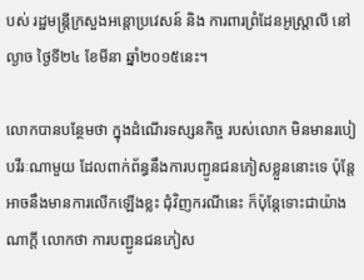បស់ រដ្ឋមន្រ្តីក្រសួងអន្តោប្រវេសន៍ និង ការពារព្រំដែនអូស្រ្តាលី នៅល្ងាច ថ្ងៃទី២៤ ខែមីនា ឆ្នាំ២០១៥នេះ។

លោកបានបន្ថែមថា ក្នុងដំណើរទស្សនកិច្ច របស់លោក មិនមានរបៀបវីរៈណាមួយ ដែលពាក់ព័ន្ធនឹងការបញ្ជូនជនភៀសខ្លួននោះទេ ប៉ុន្តែអាចនឹងមានការលើកឡើងខ្លះ ជុំវិញករណីនេះ ក៏ប៉ុន្តែទោះជាយ៉ាងណាក្តី លោកថា ការបញ្ជូនជនភៀស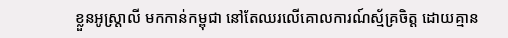ខ្លួនអូស្រ្តាលី មកកាន់កម្ពុជា នៅតែឈរលើគោលការណ៍ស្ម័គ្រចិត្ត ដោយគ្មាន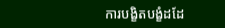ការបង្ខិតបង្ខំដដែ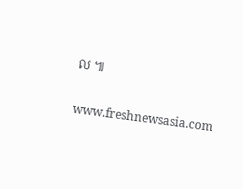ល ៕

www.freshnewsasia.com